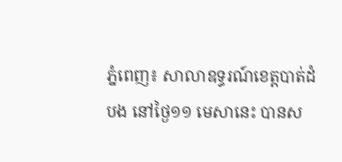ភ្នំពេញ៖ សាលាឧទ្ធរណ៍ខេត្តបាត់ដំបង នៅថ្ងៃ១១ មេសានេះ បានស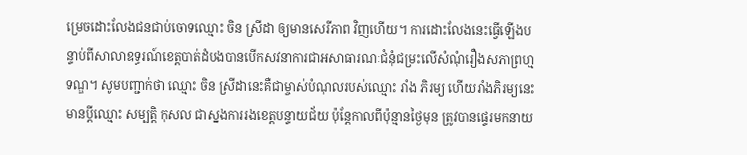ម្រេចដោះលែងជនជាប់ចោទឈ្មោះ ចិន ស្រីដា ឲ្យមានសេរីភាព វិញហើយ។ ការដោះលែងនេះធ្វើឡើងបន្ទាប់ពីសាលាឧទ្ធរណ៍ខេត្តបាត់ដំបងបានបើកសវនាការជាអសាធារណៈជំនុំជម្រះលើសំណុំរឿងសភាព្រហ្មទណ្ឌ។ សូមបញ្ជាក់ថា ឈ្មោះ ចិន ស្រីដានេះគឺជាម្ចាស់បំណុលរបស់ឈ្មោះ រាំង ភិរម្យ ហើយរាំងភិរម្យនេះមានប្តីឈ្មោះ សម្បត្តិ កុសល ជាស្នងការរងខេត្តបន្ទាយជ័យ ប៉ុន្តែកាលពីប៉ុន្មានថ្ងៃមុន ត្រូវបានផ្ទេរមកនាយ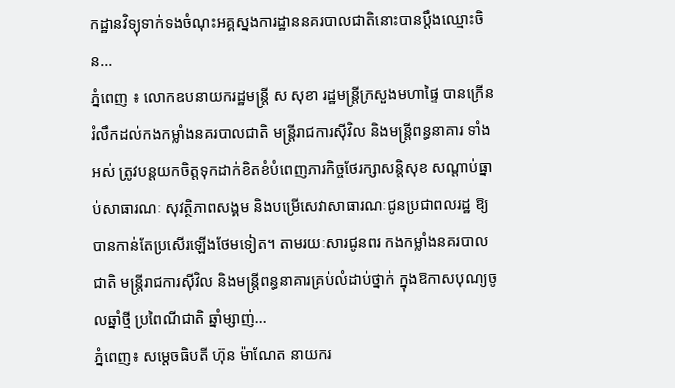កដ្ឋានវិទ្យុទាក់ទងចំណុះអគ្គស្នងការដ្ឋាននគរបាលជាតិនោះបានប្តឹងឈ្មោះចិន...
ភ្នំពេញ ៖ លោកឧបនាយករដ្ឋមន្ដ្រី ស សុខា រដ្ឋមន្ដ្រីក្រសួងមហាផ្ទៃ បានក្រើនរំលឹកដល់កងកម្លាំងនគរបាលជាតិ មន្ត្រីរាជការស៊ីវិល និងមន្ត្រីពន្ធនាគារ ទាំងអស់ ត្រូវបន្តយកចិត្តទុកដាក់ខិតខំបំពេញភារកិច្ចថែរក្សាសន្តិសុខ សណ្តាប់ធ្នាប់សាធារណៈ សុវត្ថិភាពសង្គម និងបម្រើសេវាសាធារណៈជូនប្រជាពលរដ្ឋ ឱ្យបានកាន់តែប្រសើរឡើងថែមទៀត។ តាមរយៈសារជូនពរ កងកម្លាំងនគរបាលជាតិ មន្រ្តីរាជការស៊ីវិល និងមន្រ្តីពន្ធនាគារគ្រប់លំដាប់ថ្នាក់ ក្នុងឱកាសបុណ្យចូលឆ្នាំថ្មី ប្រពៃណីជាតិ ឆ្នាំម្សាញ់...
ភ្នំពេញ៖ សម្តេចធិបតី ហ៊ុន ម៉ាណែត នាយករ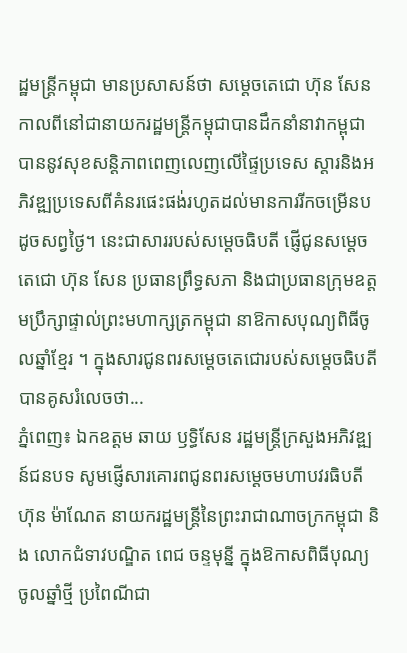ដ្ឋមន្រ្តីកម្ពុជា មានប្រសាសន៍ថា សម្តេចតេជោ ហ៊ុន សែន កាលពីនៅជានាយករដ្ឋមន្រ្តីកម្ពុជាបានដឹកនាំនាវាកម្ពុជា បាននូវសុខសន្តិភាពពេញលេញលើផ្ទៃប្រទេស ស្តារនិងអភិវឌ្ឍប្រទេសពីគំនរផេះផង់រហូតដល់មានការរីកចម្រើនបដូចសព្វថ្ងៃ។ នេះជាសាររបស់សម្តេចធិបតី ផ្ញើជូនសម្តេចតេជោ ហ៊ុន សែន ប្រធានព្រឹទ្ធសភា និងជាប្រធានក្រុមឧត្តមប្រឹក្សាផ្ទាល់ព្រះមហាក្សត្រកម្ពុជា នាឱកាសបុណ្យពិធីចូលឆ្នាំខ្មែរ ។ ក្នុងសារជូនពរសម្តេចតេជោរបស់សម្តេចធិបតី បានគូសរំលេចថា...
ភ្នំពេញ៖ ឯកឧត្តម ឆាយ ឫទ្ធិសែន រដ្ឋមន្រ្តីក្រសួងអភិវឌ្ឍន៍ជនបទ សូមផ្ញើសារគោរពជូនពរសម្ដេចមហាបវរធិបតី ហ៊ុន ម៉ាណែត នាយករដ្ឋមន្រ្តីនៃព្រះរាជាណាចក្រកម្ពុជា និង លោកជំទាវបណ្ឌិត ពេជ ចន្ទមុន្នី ក្នុងឱកាសពិធីបុណ្យចូលឆ្នាំថ្មី ប្រពៃណីជា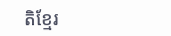តិខ្មែរ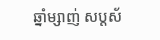ឆ្នាំម្សាញ់ សប្តស័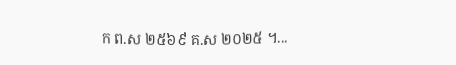ក ព.ស ២៥៦៩ គ.ស ២០២៥ ។...